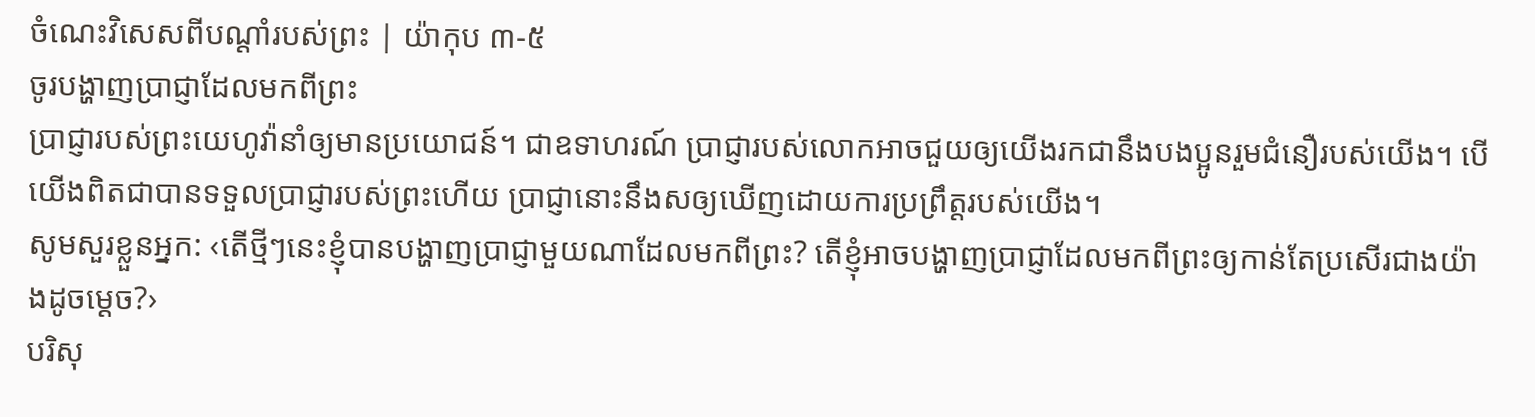ចំណេះវិសេសពីបណ្ដាំរបស់ព្រះ | យ៉ាកុប ៣-៥
ចូរបង្ហាញប្រាជ្ញាដែលមកពីព្រះ
ប្រាជ្ញារបស់ព្រះយេហូវ៉ានាំឲ្យមានប្រយោជន៍។ ជាឧទាហរណ៍ ប្រាជ្ញារបស់លោកអាចជួយឲ្យយើងរកជានឹងបងប្អូនរួមជំនឿរបស់យើង។ បើយើងពិតជាបានទទួលប្រាជ្ញារបស់ព្រះហើយ ប្រាជ្ញានោះនឹងសឲ្យឃើញដោយការប្រព្រឹត្តរបស់យើង។
សូមសួរខ្លួនអ្នក: ‹តើថ្មីៗនេះខ្ញុំបានបង្ហាញប្រាជ្ញាមួយណាដែលមកពីព្រះ? តើខ្ញុំអាចបង្ហាញប្រាជ្ញាដែលមកពីព្រះឲ្យកាន់តែប្រសើរជាងយ៉ាងដូចម្ដេច?›
បរិសុ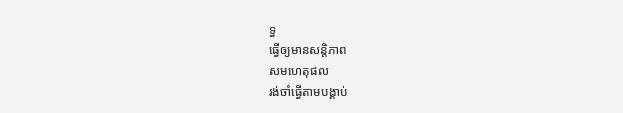ទ្ធ
ធ្វើឲ្យមានសន្ដិភាព
សមហេតុផល
រង់ចាំធ្វើតាមបង្គាប់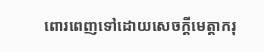ពោរពេញទៅដោយសេចក្ដីមេត្ដាករុ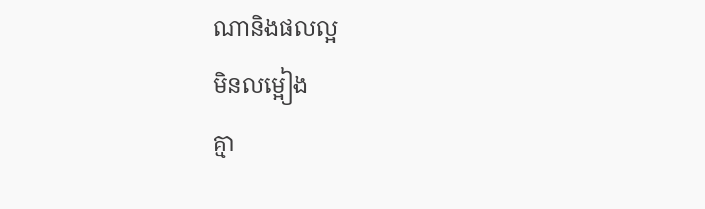ណានិងផលល្អ
មិនលម្អៀង
គ្មា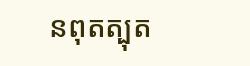នពុតត្បុត